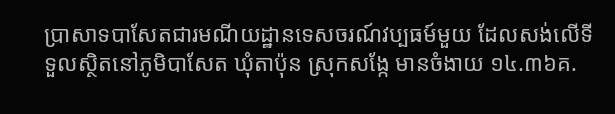ប្រាសាទបាសែតជារមណីយដ្ឋានទេសចរណ៍វប្បធម៍មួយ ដែលសង់លើទីទួលស្ថិតនៅភូមិបាសែត ឃុំតាប៉ុន ស្រុកសង្កែ មានចំងាយ ១៤.៣៦គ.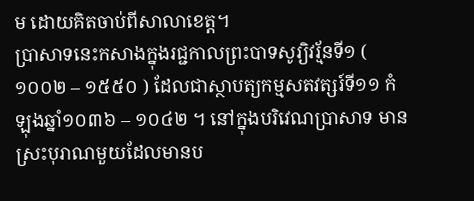ម ដោយគិតចាប់ពីសាលាខេត្ត។
ប្រាសាទនេះកសាងក្នុងរជ្ជកាលព្រះបាទសូរ្យិវរ្ម័នទី១ ( ១០០២ – ១៥៥០ ) ដែលជាស្ថាបត្យកម្មសតវត្សរ៍ទី១១ កំឡុងឆ្នាំ១០៣៦ – ១០៤២ ។ នៅក្នុងបរិវេណប្រាសាទ មានស្រះបុរាណមួយដែលមានប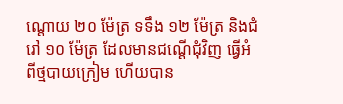ណ្តោយ ២០ ម៉ែត្រ ទទឹង ១២ ម៉ែត្រ និងជំរៅ ១០ ម៉ែត្រ ដែលមានជណ្តើជុំវិញ ធ្វើអំពីថ្មបាយក្រៀម ហើយបាន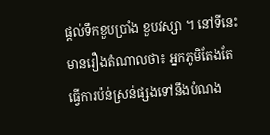ផ្តល់ទឹកខួបប្រាំង ខួបវស្សា ។ នៅទីនេះមានរឿងតំណាលថា៖ អ្នកភូមិតែងតែធ្វើការប៉ន់ស្រន់ផ្សងទៅនឹងបំណង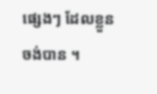ផ្សេងៗ ដែលខ្លួនចង់បាន ។